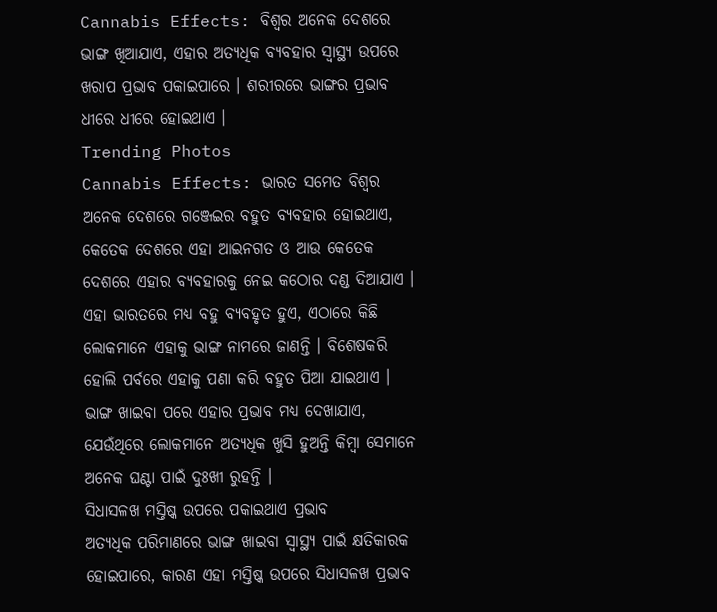Cannabis Effects: ବିଶ୍ୱର ଅନେକ ଦେଶରେ ଭାଙ୍ଗ ଖିଆଯାଏ, ଏହାର ଅତ୍ୟଧିକ ବ୍ୟବହାର ସ୍ୱାସ୍ଥ୍ୟ ଉପରେ ଖରାପ ପ୍ରଭାବ ପକାଇପାରେ । ଶରୀରରେ ଭାଙ୍ଗର ପ୍ରଭାବ ଧୀରେ ଧୀରେ ହୋଇଥାଏ ।
Trending Photos
Cannabis Effects: ଭାରତ ସମେତ ବିଶ୍ୱର ଅନେକ ଦେଶରେ ଗଞ୍ଜେଇର ବହୁତ ବ୍ୟବହାର ହୋଇଥାଏ, କେତେକ ଦେଶରେ ଏହା ଆଇନଗତ ଓ ଆଉ କେତେକ ଦେଶରେ ଏହାର ବ୍ୟବହାରକୁ ନେଇ କଠୋର ଦଣ୍ଡ ଦିଆଯାଏ । ଏହା ଭାରତରେ ମଧ୍ୟ ବହୁ ବ୍ୟବହୃତ ହୁଏ, ଏଠାରେ କିଛି ଲୋକମାନେ ଏହାକୁ ଭାଙ୍ଗ ନାମରେ ଜାଣନ୍ତି । ବିଶେଷକରି ହୋଲି ପର୍ବରେ ଏହାକୁ ପଣା କରି ବହୁତ ପିଆ ଯାଇଥାଏ । ଭାଙ୍ଗ ଖାଇବା ପରେ ଏହାର ପ୍ରଭାବ ମଧ୍ୟ ଦେଖାଯାଏ, ଯେଉଁଥିରେ ଲୋକମାନେ ଅତ୍ୟଧିକ ଖୁସି ହୁଅନ୍ତି କିମ୍ବା ସେମାନେ ଅନେକ ଘଣ୍ଟା ପାଇଁ ଦୁଃଖୀ ରୁହନ୍ତି ।
ସିଧାସଳଖ ମସ୍ତିଷ୍କ ଉପରେ ପକାଇଥାଏ ପ୍ରଭାବ
ଅତ୍ୟଧିକ ପରିମାଣରେ ଭାଙ୍ଗ ଖାଇବା ସ୍ୱାସ୍ଥ୍ୟ ପାଇଁ କ୍ଷତିକାରକ ହୋଇପାରେ, କାରଣ ଏହା ମସ୍ତିଷ୍କ ଉପରେ ସିଧାସଳଖ ପ୍ରଭାବ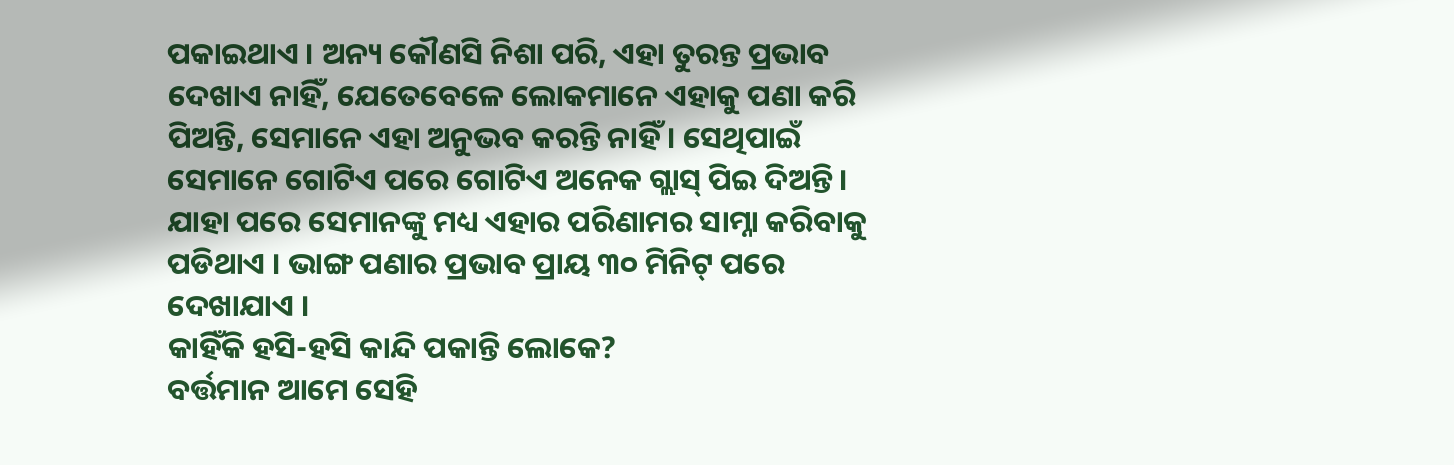ପକାଇଥାଏ । ଅନ୍ୟ କୌଣସି ନିଶା ପରି, ଏହା ତୁରନ୍ତ ପ୍ରଭାବ ଦେଖାଏ ନାହିଁ, ଯେତେବେଳେ ଲୋକମାନେ ଏହାକୁ ପଣା କରି ପିଅନ୍ତି, ସେମାନେ ଏହା ଅନୁଭବ କରନ୍ତି ନାହିଁ । ସେଥିପାଇଁ ସେମାନେ ଗୋଟିଏ ପରେ ଗୋଟିଏ ଅନେକ ଗ୍ଲାସ୍ ପିଇ ଦିଅନ୍ତି । ଯାହା ପରେ ସେମାନଙ୍କୁ ମଧ୍ୟ ଏହାର ପରିଣାମର ସାମ୍ନା କରିବାକୁ ପଡିଥାଏ । ଭାଙ୍ଗ ପଣାର ପ୍ରଭାବ ପ୍ରାୟ ୩୦ ମିନିଟ୍ ପରେ ଦେଖାଯାଏ ।
କାହିଁକି ହସି-ହସି କାନ୍ଦି ପକାନ୍ତି ଲୋକେ?
ବର୍ତ୍ତମାନ ଆମେ ସେହି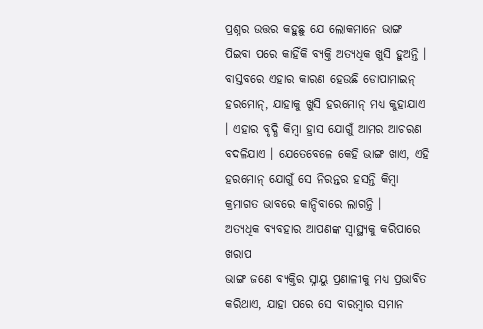ପ୍ରଶ୍ନର ଉତ୍ତର କହୁଛୁ ଯେ ଲୋକମାନେ ଭାଙ୍ଗ ପିଇବା ପରେ କାହିଁକି ବ୍ୟକ୍ତି ଅତ୍ୟଧିକ ଖୁସି ହୁଅନ୍ତି । ବାସ୍ତବରେ ଏହାର କାରଣ ହେଉଛି ଡୋପାମାଇନ୍ ହରମୋନ୍, ଯାହାକୁ ଖୁସି ହରମୋନ୍ ମଧ୍ୟ କୁହାଯାଏ । ଏହାର ବୃଦ୍ଧି କିମ୍ବା ହ୍ରାସ ଯୋଗୁଁ ଆମର ଆଚରଣ ବଦଳିଯାଏ । ଯେତେବେଳେ କେହି ଭାଙ୍ଗ ଖାଏ, ଏହି ହରମୋନ୍ ଯୋଗୁଁ ସେ ନିରନ୍ତର ହସନ୍ତି କିମ୍ବା କ୍ରମାଗତ ଭାବରେ କାନ୍ଦିବାରେ ଲାଗନ୍ତି ।
ଅତ୍ୟଧିକ ବ୍ୟବହାର ଆପଣଙ୍କ ସ୍ୱାସ୍ଥ୍ୟକୁ କରିପାରେ ଖରାପ
ଭାଙ୍ଗ ଜଣେ ବ୍ୟକ୍ତିର ସ୍ନାୟୁ ପ୍ରଣାଳୀକୁ ମଧ୍ୟ ପ୍ରଭାବିତ କରିଥାଏ, ଯାହା ପରେ ସେ ବାରମ୍ବାର ସମାନ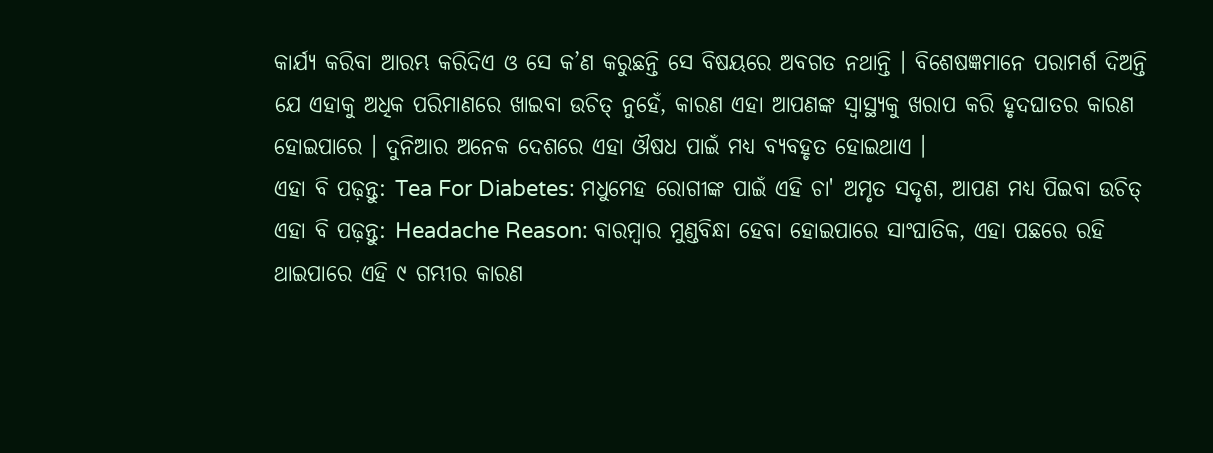କାର୍ଯ୍ୟ କରିବା ଆରମ୍ଭ କରିଦିଏ ଓ ସେ କ’ଣ କରୁଛନ୍ତି ସେ ବିଷୟରେ ଅବଗତ ନଥାନ୍ତି । ବିଶେଷଜ୍ଞମାନେ ପରାମର୍ଶ ଦିଅନ୍ତି ଯେ ଏହାକୁ ଅଧିକ ପରିମାଣରେ ଖାଇବା ଉଚିତ୍ ନୁହେଁ, କାରଣ ଏହା ଆପଣଙ୍କ ସ୍ୱାସ୍ଥ୍ୟକୁ ଖରାପ କରି ହୃଦଘାତର କାରଣ ହୋଇପାରେ । ଦୁନିଆର ଅନେକ ଦେଶରେ ଏହା ଔଷଧ ପାଇଁ ମଧ୍ୟ ବ୍ୟବହୃତ ହୋଇଥାଏ ।
ଏହା ବି ପଢ଼ନ୍ତୁ: Tea For Diabetes: ମଧୁମେହ ରୋଗୀଙ୍କ ପାଇଁ ଏହି ଚା' ଅମୃତ ସଦୃଶ, ଆପଣ ମଧ୍ୟ ପିଇବା ଉଚିତ୍
ଏହା ବି ପଢ଼ନ୍ତୁ: Headache Reason: ବାରମ୍ବାର ମୁଣ୍ଡବିନ୍ଧା ହେବା ହୋଇପାରେ ସାଂଘାତିକ, ଏହା ପଛରେ ରହି ଥାଇପାରେ ଏହି ୯ ଗମ୍ଭୀର କାରଣ